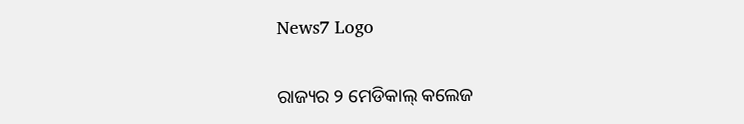News7 Logo

ରାଜ୍ୟର ୨ ମେଡିକାଲ୍ କଲେଜ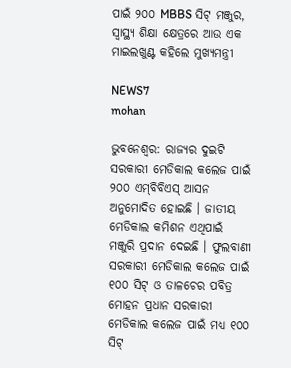ପାଇଁ ୨୦୦ MBBS ସିଟ୍ ମଞ୍ଜୁର, ସ୍ୱାସ୍ଥ୍ୟ ଶିକ୍ଷା କ୍ଷେତ୍ରରେ ଆଉ ଏକ ମାଇଲଖୁଣ୍ଟ କହିଲେ ମୁଖ୍ୟମନ୍ତ୍ରୀ

NEWS7
mohan

ଭୁବନେଶ୍ବର: ରାଜ୍ୟର ଦୁଇଟି ସରକାରୀ ମେଡିକାଲ କଲେଜ ପାଇଁ ୨୦୦ ଏମ୍‌ବିବିଏସ୍ ଆସନ ଅନୁମୋଦିତ ହୋଇଛି । ଜାତୀୟ ମେଡିକାଲ କମିଶନ ଏଥିପାଇଁ ମଞ୍ଜୁରି ପ୍ରଦାନ ଦେଇଛି । ଫୁଲବାଣୀ ସରକାରୀ ମେଡିକାଲ କଲେଜ ପାଇଁ ୧୦୦ ସିଟ୍ ଓ ତାଳଚେର ପବିତ୍ର ମୋହନ ପ୍ରଧାନ ସରକାରୀ ମେଡିକାଲ କଲେଜ ପାଇଁ ମଧ୍ୟ ୧୦୦ ସିଟ୍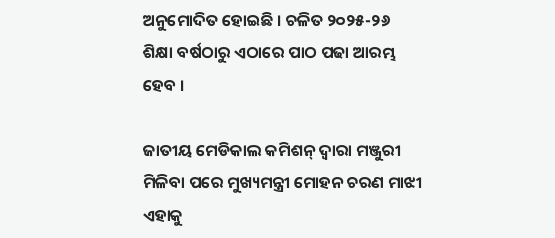ଅନୁମୋଦିତ ହୋଇଛି । ଚଳିତ ୨୦୨୫-୨୬ ଶିକ୍ଷା ବର୍ଷଠାରୁ ଏଠାରେ ପାଠ ପଢା ଆରମ୍ଭ ହେବ ।

ଜାତୀୟ ମେଡିକାଲ କମିଶନ୍ ଦ୍ଵାରା ମଞ୍ଜୁରୀ ମିଳିବା ପରେ ମୁଖ୍ୟମନ୍ତ୍ରୀ ମୋହନ ଚରଣ ମାଝୀ ଏହାକୁ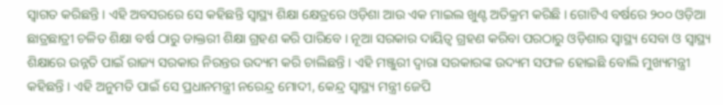ସ୍ୱାଗତ କରିଛନ୍ତି । ଏହି ଅବସରରେ ସେ କହିଛନ୍ତି ସ୍ବାସ୍ଥ୍ୟ ଶିକ୍ଷା କ୍ଷେତ୍ରରେ ଓଡ଼ିଶା ଆଉ ଏକ ମାଇଲ ଖୁଣ୍ଟ ଅତିକ୍ରମ କରିଛି । ଗୋଟିଏ ବର୍ଷରେ ୨୦୦ ଓଡ଼ିଆ ଛାତ୍ରଛାତ୍ରୀ ଚଳିତ ଶିକ୍ଷା ବର୍ଷ ଠାରୁ ଡାକ୍ତରୀ ଶିକ୍ଷା ଗ୍ରହଣ କରି ପାରିବେ । ନୂଆ ସରକାର ଦାୟିତ୍ଵ ଗ୍ରହଣ କରିବା ପରଠାରୁ ଓଡ଼ିଶାର ସ୍ବାସ୍ଥ୍ୟ ସେବା ଓ ସ୍ଵାସ୍ଥ୍ୟ ଶିକ୍ଷାରେ ଉନ୍ନତି ପାଇଁ ରାଜ୍ୟ ସରକାର ନିରନ୍ତର ଉଦ୍ୟମ କରି ଚାଲିଛନ୍ତି । ଏହି ମଞ୍ଜୁରୀ ଦ୍ଵାରା ସରକାରଙ୍କ ଉଦ୍ୟମ ସଫଳ ହୋଇଛି ବୋଲି ମୁଖ୍ୟମନ୍ତ୍ରୀ କହିଛନ୍ତି । ଏହି ଅନୁମତି ପାଇଁ ସେ ପ୍ରଧାନମନ୍ତ୍ରୀ ନରେନ୍ଦ୍ର ମୋଦୀ, କେନ୍ଦ୍ର ସ୍ୱାସ୍ଥ୍ୟ ମନ୍ତ୍ରୀ ଜେପି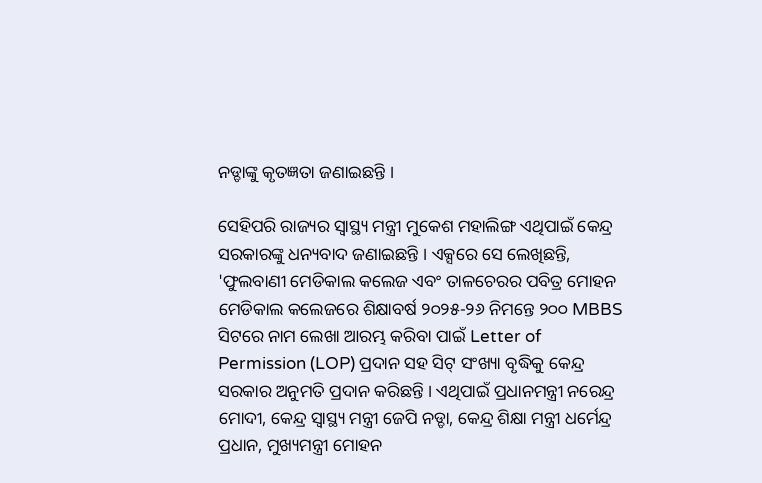ନଡ୍ଡାଙ୍କୁ କୃତଜ୍ଞତା ଜଣାଇଛନ୍ତି ।

ସେହିପରି ରାଜ୍ୟର ସ୍ୱାସ୍ଥ୍ୟ ମନ୍ତ୍ରୀ ମୁକେଶ ମହାଲିଙ୍ଗ ଏଥିପାଇଁ କେନ୍ଦ୍ର ସରକାରଙ୍କୁ ଧନ୍ୟବାଦ ଜଣାଇଛନ୍ତି । ଏକ୍ସରେ ସେ ଲେଖିଛନ୍ତି, 'ଫୁଲବାଣୀ ମେଡିକାଲ କଲେଜ ଏବଂ ତାଳଚେରର ପବିତ୍ର ମୋହନ ମେଡିକାଲ କଲେଜରେ ଶିକ୍ଷାବର୍ଷ ୨୦୨୫-୨୬ ନିମନ୍ତେ ୨୦୦ MBBS ସିଟରେ ନାମ ଲେଖା ଆରମ୍ଭ କରିବା ପାଇଁ Letter of Permission (LOP) ପ୍ରଦାନ ସହ ସିଟ୍ ସଂଖ୍ୟା ବୃଦ୍ଧିକୁ କେନ୍ଦ୍ର ସରକାର ଅନୁମତି ପ୍ରଦାନ କରିଛନ୍ତି । ଏଥିପାଇଁ ପ୍ରଧାନମନ୍ତ୍ରୀ ନରେନ୍ଦ୍ର ମୋଦୀ, କେନ୍ଦ୍ର ସ୍ୱାସ୍ଥ୍ୟ ମନ୍ତ୍ରୀ ଜେପି ନଡ୍ଡା, କେନ୍ଦ୍ର ଶିକ୍ଷା ମନ୍ତ୍ରୀ ଧର୍ମେନ୍ଦ୍ର ପ୍ରଧାନ, ମୁଖ୍ୟମନ୍ତ୍ରୀ ମୋହନ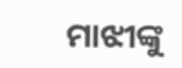ମାଝୀଙ୍କୁ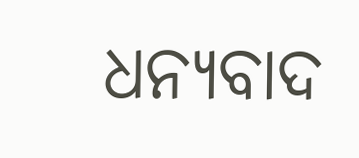ଧନ୍ୟବାଦ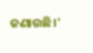ଜଣାଉଛି।'